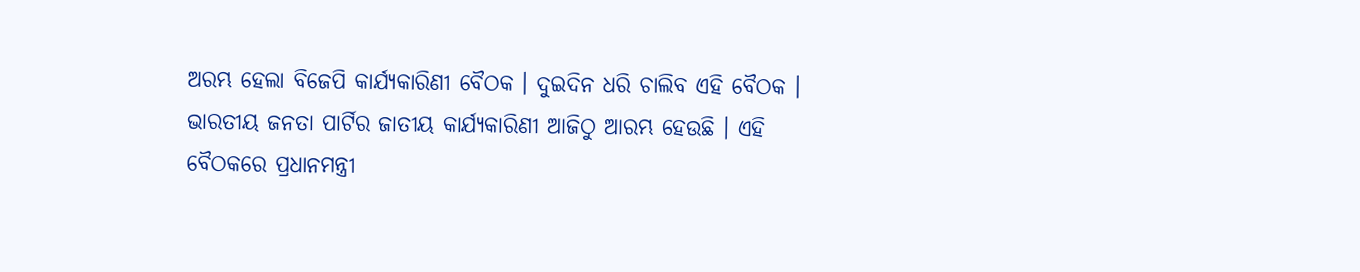ଅରମ୍ଭ ହେଲା ବିଜେପି କାର୍ଯ୍ୟକାରିଣୀ ବୈଠକ । ଦୁଇଦିନ ଧରି ଚାଲିବ ଏହି ବୈଠକ । ଭାରତୀୟ ଜନତା ପାର୍ଟିର ଜାତୀୟ କାର୍ଯ୍ୟକାରିଣୀ ଆଜିଠୁ ଆରମ୍ଭ ହେଉଛି । ଏହି ବୈଠକରେ ପ୍ରଧାନମନ୍ତ୍ରୀ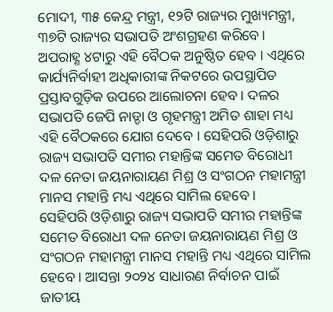ମୋଦୀ, ୩୫ କେନ୍ଦ୍ର ମନ୍ତ୍ରୀ, ୧୨ଟି ରାଜ୍ୟର ମୁଖ୍ୟମନ୍ତ୍ରୀ, ୩୭ଟି ରାଜ୍ୟର ସଭାପତି ଅଂଶଗ୍ରହଣ କରିବେ।
ଅପରାହ୍ଣ ୪ଟାରୁ ଏହି ବୈଠକ ଅନୁଷ୍ଠିତ ହେବ । ଏଥିରେ କାର୍ଯ୍ୟନିର୍ବାହୀ ଅଧିକାରୀଙ୍କ ନିକଟରେ ଉପସ୍ଥାପିତ ପ୍ରସ୍ତାବଗୁଡ଼ିକ ଉପରେ ଆଲୋଚନା ହେବ। ଦଳର ସଭାପତି ଜେପି ନାଡ୍ଡା ଓ ଗୃହମନ୍ତ୍ରୀ ଅମିତ ଶାହା ମଧ୍ୟ ଏହି ବୈଠକରେ ଯୋଗ ଦେବେ । ସେହିପରି ଓଡ଼ିଶାରୁ ରାଜ୍ୟ ସଭାପତି ସମୀର ମହାନ୍ତିଙ୍କ ସମେତ ବିରୋଧୀ ଦଳ ନେତା ଜୟନାରାୟଣ ମିଶ୍ର ଓ ସଂଗଠନ ମହାମନ୍ତ୍ରୀ ମାନସ ମହାନ୍ତି ମଧ୍ୟ ଏଥିରେ ସାମିଲ ହେବେ ।
ସେହିପରି ଓଡ଼ିଶାରୁ ରାଜ୍ୟ ସଭାପତି ସମୀର ମହାନ୍ତିଙ୍କ ସମେତ ବିରୋଧୀ ଦଳ ନେତା ଜୟନାରାୟଣ ମିଶ୍ର ଓ ସଂଗଠନ ମହାମନ୍ତ୍ରୀ ମାନସ ମହାନ୍ତି ମଧ୍ୟ ଏଥିରେ ସାମିଲ ହେବେ । ଆସନ୍ତା ୨୦୨୪ ସାଧାରଣ ନିର୍ବାଚନ ପାଇଁ ଜାତୀୟ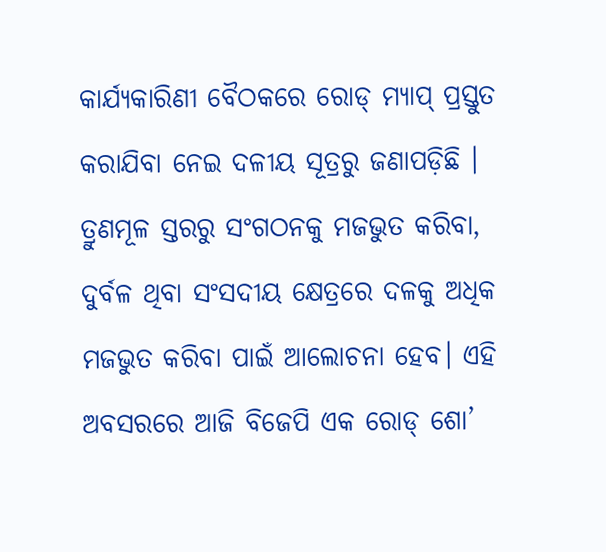କାର୍ଯ୍ୟକାରିଣୀ ବୈଠକରେ ରୋଡ୍ ମ୍ୟାପ୍ ପ୍ରସ୍ତୁତ କରାଯିବା ନେଇ ଦଳୀୟ ସୂତ୍ରରୁ ଜଣାପଡ଼ିଛି ।
ତ୍ରୁଣମୂଳ ସ୍ତରରୁ ସଂଗଠନକୁ ମଜଭୁତ କରିବା, ଦୁର୍ବଳ ଥିବା ସଂସଦୀୟ କ୍ଷେତ୍ରରେ ଦଳକୁ ଅଧିକ ମଜଭୁତ କରିବା ପାଇଁ ଆଲୋଚନା ହେବ। ଏହି ଅବସରରେ ଆଜି ବିଜେପି ଏକ ରୋଡ୍ ଶୋ’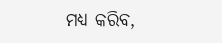ମଧ୍ୟ କରିବ,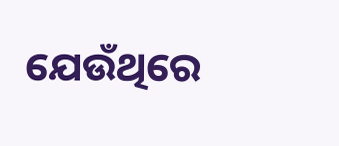ଯେଉଁଥିରେ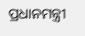ପ୍ରଧାନମନ୍ତ୍ରୀ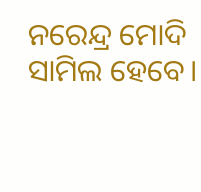ନରେନ୍ଦ୍ର ମୋଦି ସାମିଲ ହେବେ।